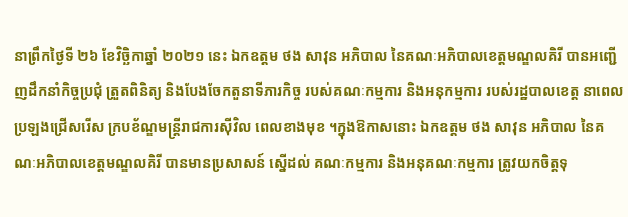នាព្រឹកថ្ងៃទី ២៦ ខែវិច្ឆិកាឆ្នាំ ២០២១ នេះ ឯកឧត្តម ថង សាវុន អភិបាល នៃគណៈអភិបាលខេត្តមណ្ឌលគិរី បានអញ្ជើញដឹកនាំកិច្ចប្រជុំ ត្រួតពិនិត្យ និងបែងចែកតួនាទីភារកិច្ច របស់គណៈកម្មការ និងអនុកម្មការ របស់រដ្ឋបាលខេត្ត នាពេលប្រឡងជ្រើសរើស ក្របខ័ណ្ឌមន្ត្រីរាជការស៊ីវិល ពេលខាងមុខ ។ក្នុងឱកាសនោះ ឯកឧត្តម ថង សាវុន អភិបាល នៃគណៈអភិបាលខេត្តមណ្ឌលគិរី បានមានប្រសាសន៍ ស្នើដល់ គណៈកម្មការ និងអនុគណៈកម្មការ ត្រូវយកចិត្តទុ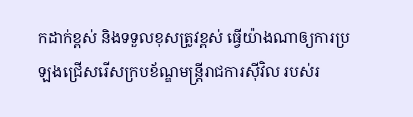កដាក់ខ្ពស់ និងទទួលខុសត្រូវខ្ពស់ ធ្វើយ៉ាងណាឲ្យការប្រឡងជ្រើសរើសក្របខ័ណ្ឌមន្ត្រីរាជការស៊ីវិល របស់រ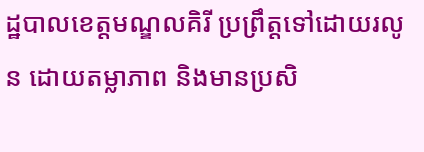ដ្ឋបាលខេត្តមណ្ឌលគិរី ប្រព្រឹត្តទៅដោយរលូន ដោយតម្លាភាព និងមានប្រសិ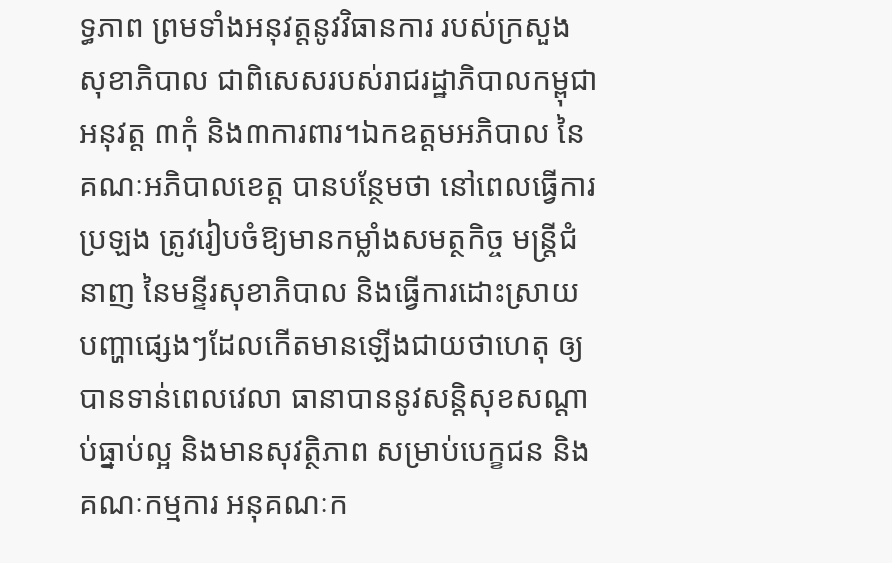ទ្ធភាព ព្រមទាំងអនុវត្តនូវវិធានការ របស់ក្រសួងសុខាភិបាល ជាពិសេសរបស់រាជរដ្ឋាភិបាលកម្ពុជា អនុវត្ត ៣កុំ និង៣ការពារ។ឯកឧត្តមអភិបាល នៃគណៈអភិបាលខេត្ត បានបន្ថែមថា នៅពេលធ្វើការប្រឡង ត្រូវរៀបចំឱ្យមានកម្លាំងសមត្ថកិច្ច មន្ត្រីជំនាញ នៃមន្ទីរសុខាភិបាល និងធ្វើការដោះស្រាយបញ្ហាផ្សេងៗដែលកើតមានឡើងជាយថាហេតុ ឲ្យបានទាន់ពេលវេលា ធានាបាននូវសន្តិសុខសណ្ដាប់ធ្នាប់ល្អ និងមានសុវត្ថិភាព សម្រាប់បេក្ខជន និងគណៈកម្មការ អនុគណៈក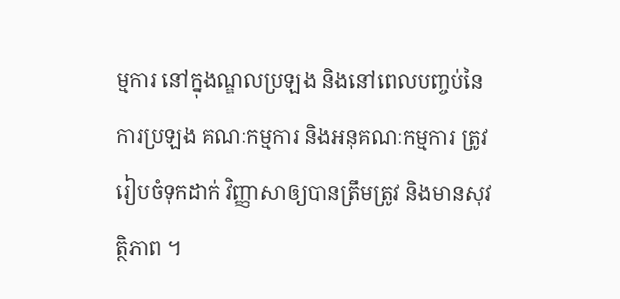ម្មការ នៅក្នុងណ្ឌលប្រឡង និងនៅពេលបញ្ចប់នៃការប្រឡង គណៈកម្មការ និងអនុគណៈកម្មការ ត្រូវរៀបចំទុកដាក់ វិញ្ញាសាឲ្យបានត្រឹមត្រូវ និងមានសុវត្ថិភាព ។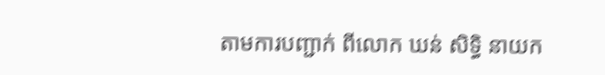តាមការបញ្ជាក់ ពីលោក ឃន់ សិទ្ធិ នាយក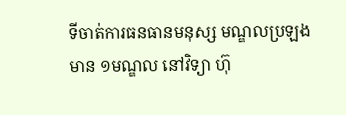ទីចាត់ការធនធានមនុស្ស មណ្ឌលប្រឡងមាន ១មណ្ឌល នៅវិទ្យា ហ៊ុ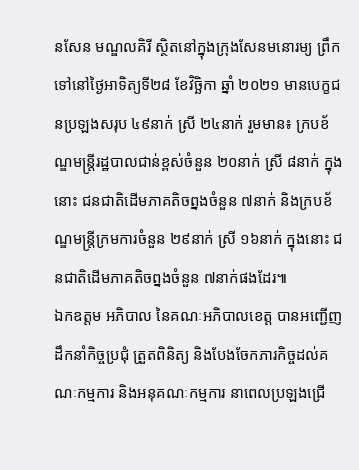នសែន មណ្ឌលគិរី ស្ថិតនៅក្នុងក្រុងសែនមនោរម្យ ព្រឹកទៅនៅថ្ងៃអាទិត្យទី២៨ ខែវិច្ឆិកា ឆ្នាំ ២០២១ មានបេក្ខជនប្រឡងសរុប ៤៩នាក់ ស្រី ២៤នាក់ រួមមាន៖ ក្របខ័ណ្ឌមន្ត្រីរដ្ឋបាលជាន់ខ្ពស់ចំនួន ២០នាក់ ស្រី ៨នាក់ ក្នុងនោះ ជនជាតិដើមភាគតិចព្នងចំនួន ៧នាក់ និងក្របខ័ណ្ឌមន្ត្រីក្រមការចំនួន ២៩នាក់ ស្រី ១៦នាក់ ក្នុងនោះ ជនជាតិដើមភាគតិចព្នងចំនួន ៧នាក់ផងដែរ៕
ឯកឧត្តម អភិបាល នៃគណៈអភិបាលខេត្ត បានអញ្ជើញដឹកនាំកិច្ចប្រជុំ ត្រួតពិនិត្យ និងបែងចែកភារកិច្ចដល់គណៈកម្មការ និងអនុគណៈកម្មការ នាពេលប្រឡងជ្រើ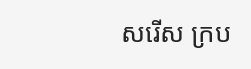សរើស ក្រប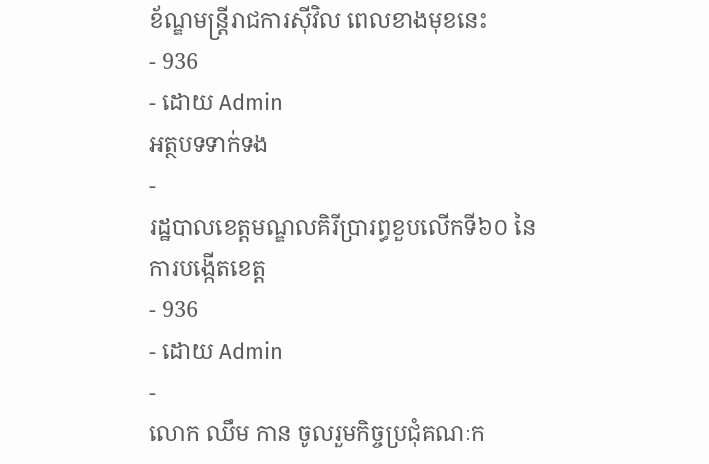ខ័ណ្ឌមន្ត្រីរាជការស៊ីវិល ពេលខាងមុខនេះ
- 936
- ដោយ Admin
អត្ថបទទាក់ទង
-
រដ្ឋបាលខេត្តមណ្ឌលគិរីប្រារព្ធខួបលើកទី៦០ នៃការបង្កើតខេត្ត
- 936
- ដោយ Admin
-
លោក ឈឹម កាន ចូលរួមកិច្ចប្រជុំគណៈក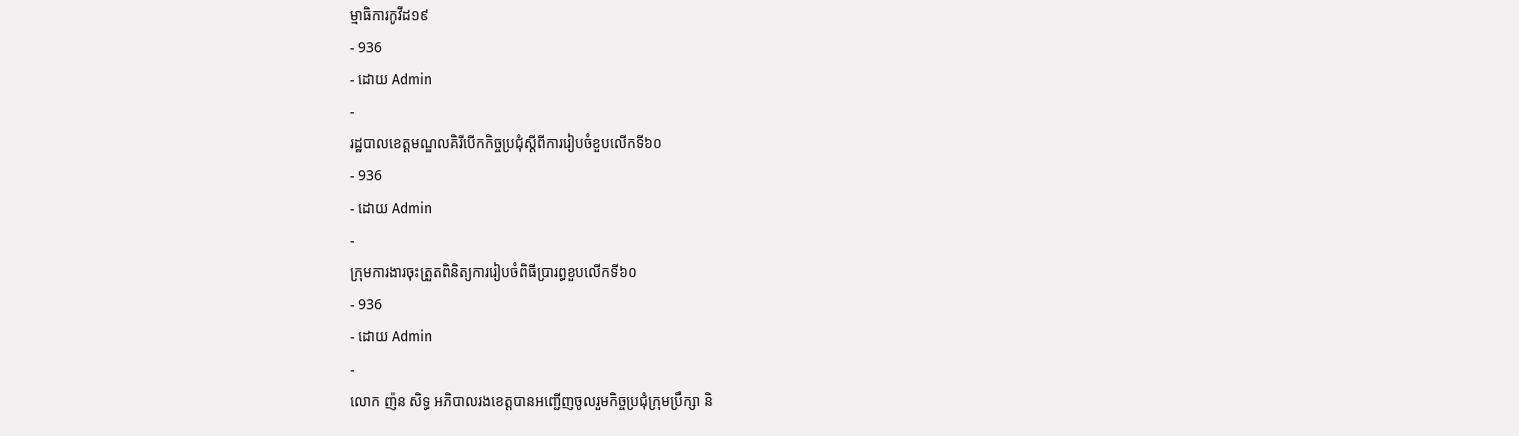ម្មាធិការកូវីដ១៩
- 936
- ដោយ Admin
-
រដ្ឋបាលខេត្តមណ្ឌលគិរីបើកកិច្ចប្រជុំស្តីពីការរៀបចំខួបលើកទី៦០
- 936
- ដោយ Admin
-
ក្រុមការងារចុះត្រួតពិនិត្យការរៀបចំពិធីប្រារព្ធខួបលើកទី៦០
- 936
- ដោយ Admin
-
លោក ញ៉ន សិទ្ធ អភិបាលរងខេត្តបានអញ្ជើញចូលរួមកិច្ចប្រជុំក្រុមប្រឹក្សា និ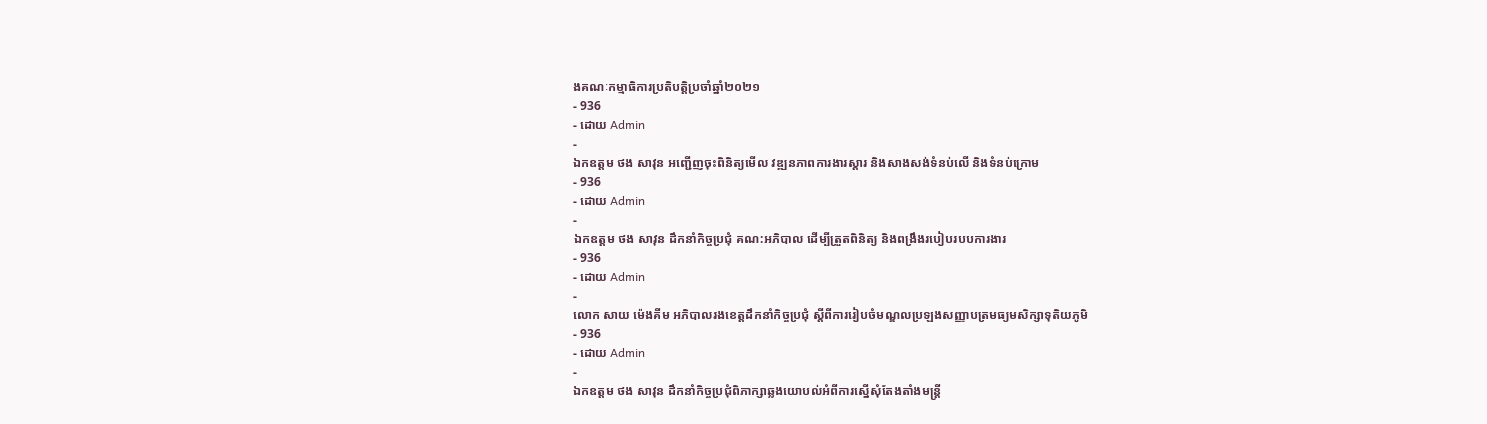ងគណៈកម្មាធិការប្រតិបត្តិប្រចាំឆ្នាំ២០២១
- 936
- ដោយ Admin
-
ឯកឧត្តម ថង សាវុន អញ្ជើញចុះពិនិត្យមើល វឌ្ឍនភាពការងារស្ដារ និងសាងសង់ទំនប់លើ និងទំនប់ក្រោម
- 936
- ដោយ Admin
-
ឯកឧត្តម ថង សាវុន ដឹកនាំកិច្ចប្រជុំ គណ:អភិបាល ដើម្បីត្រួតពិនិត្យ និងពង្រឹងរបៀបរបបការងារ
- 936
- ដោយ Admin
-
លោក សាយ ម៉េងគីម អភិបាលរងខេត្តដឹកនាំកិច្ចប្រជុំ ស្តីពីការរៀបចំមណ្ឌលប្រឡងសញ្ញាបត្រមធ្យមសិក្សាទុតិយភូមិ
- 936
- ដោយ Admin
-
ឯកឧត្តម ថង សាវុន ដឹកនាំកិច្ចប្រជុំពិភាក្សាឆ្លងយោបល់អំពីការស្នើសុំតែងតាំងមន្រ្តី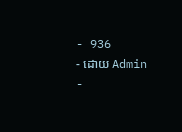- 936
- ដោយ Admin
-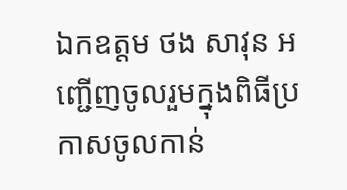ឯកឧត្តម ថង សាវុន អញ្ជើញចូលរួមក្នុងពិធីប្រកាសចូលកាន់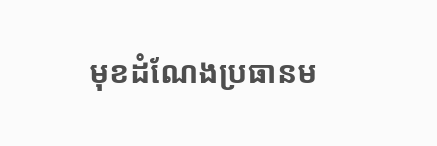មុខដំណែងប្រធានម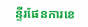ន្ទីរផែនការខេ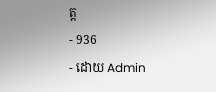ត្ត
- 936
- ដោយ Admin